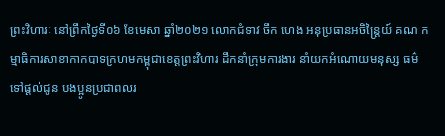ព្រះវិហារៈ នៅព្រឹកថ្ងៃទី០៦ ខែមេសា ឆ្នាំ២០២១ លោកជំទាវ ចឹក ហេង អនុប្រធានអចិន្ត្រៃយ៍ គណ កម្មាធិការសាខាកាកបាទក្រហមកម្ពុជាខេត្តព្រះវិហារ ដឹកនាំក្រុមការងារ នាំយកអំណោយមនុស្ស ធម៌ទៅផ្តល់ជូន បងប្អូនប្រជាពលរ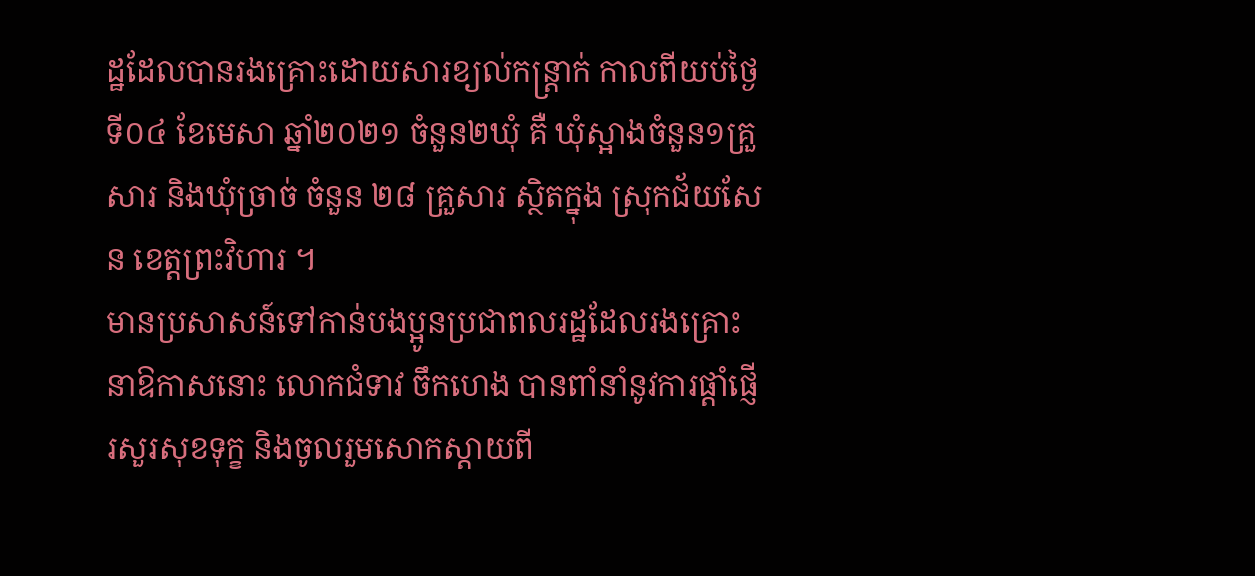ដ្ឋដែលបានរងគ្រោះដោយសារខ្យល់កន្ត្រាក់ កាលពីយប់ថ្ងៃទី០៤ ខែមេសា ឆ្នាំ២០២១ ចំនួន២ឃុំ គឺ ឃុំស្អាងចំនួន១គ្រួសារ និងឃុំច្រាច់ ចំនួន ២៨ គ្រួសារ ស្ថិតក្នុង ស្រុកជ័យសែន ខេត្តព្រះវិហារ ។
មានប្រសាសន៍ទៅកាន់បងប្អូនប្រជាពលរដ្ឋដែលរងគ្រោះនាឱកាសនោះ លោកជំទាវ ចឹកហេង បានពាំនាំនូវការផ្តាំផ្ញើរសួរសុខទុក្ខ និងចូលរួមសោកស្ដាយពី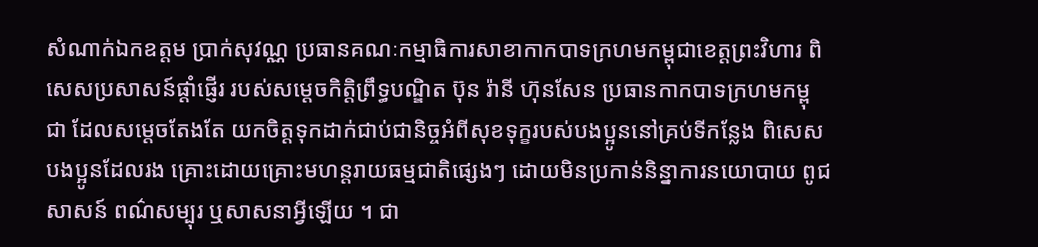សំណាក់ឯកឧត្តម ប្រាក់សុវណ្ណ ប្រធានគណៈកម្មាធិការសាខាកាកបាទក្រហមកម្ពុជាខេត្តព្រះវិហារ ពិសេសប្រសាសន៍ផ្ដាំផ្ញើរ របស់សម្ដេចកិតិ្តព្រឹទ្ធបណ្ឌិត ប៊ុន រ៉ានី ហ៊ុនសែន ប្រធានកាកបាទក្រហមកម្ពុជា ដែលសម្ដេចតែងតែ យកចិត្តទុកដាក់ជាប់ជានិច្ចអំពីសុខទុក្ខរបស់បងប្អូននៅគ្រប់ទីកន្លែង ពិសេសបងប្អូនដែលរង គ្រោះដោយគ្រោះមហន្តរាយធម្មជាតិផ្សេងៗ ដោយមិនប្រកាន់និន្នាការនយោបាយ ពូជសាសន៍ ពណ៌សម្បុរ ឬសាសនាអ្វីឡើយ ។ ជា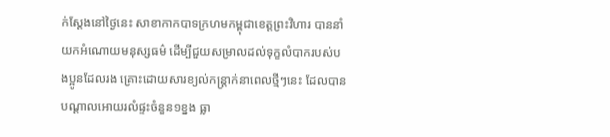ក់ស្ដែងនៅថ្ងៃនេះ សាខាកាកបាទក្រហមកម្ពុជាខេត្តព្រះវិហារ បាននាំយកអំណោយមនុស្សធម៌ ដើម្បីជួយសម្រាលដល់ទុក្ខលំបាករបស់បងប្អូនដែលរង គ្រោះដោយសារខ្យល់កន្រ្តាក់នាពេលថ្មីៗនេះ ដែលបានបណ្ដាលអោយរលំផ្ទះចំនួន១ខ្នង ធ្លា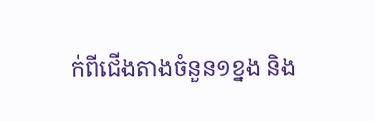ក់ពីជើងតាងចំនួន១ខ្នង និង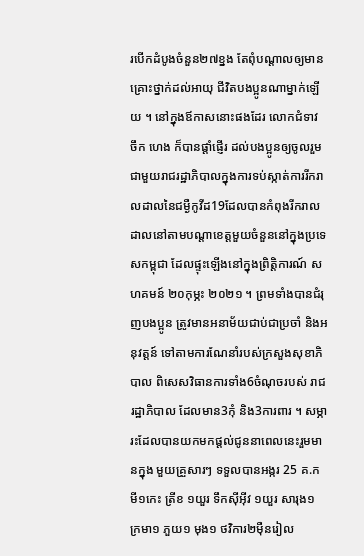របើកដំបូងចំនួន២៧ខ្នង តែពុំបណ្ដាលឲ្យមានគ្រោះថ្នាក់ដល់អាយុ ជីវិតបងប្អូនណាម្នាក់ឡើយ ។ នៅក្នុងឪកាសនោះផងដែរ លោកជំទាវ ចឹក ហេង ក៏បានផ្ដាំផ្ញើរ ដល់បងប្អូនឲ្យចូលរួមជាមួយរាជរដ្ឋាភិបាលក្នុងការទប់ស្កាត់ការរីករាលដាលនៃជម្ងឺកូវីដ19ដែលបានកំពុងរីករាលដាលនៅតាមបណ្ដាខេត្តមួយចំនួននៅក្នុងប្រទេសកម្ពុជា ដែលផ្ទុះឡើងនៅក្នុងព្រិត្តិការណ៍ សហគមន៍ ២០កុម្ភះ ២០២១ ។ ព្រមទាំងបានជំរុញបងប្អូន ត្រូវមានអនាម័យជាប់ជាប្រចាំ និងអនុវត្តន៍ ទៅតាមការណែនាំរបស់ក្រសួងសុខាភិបាល ពិសេសវិធានការទាំង6ចំណុចរបស់ រាជរដ្ឋាភិបាល ដែលមាន3កុំ និង3ការពារ ។ សម្ភារះដែលបានយកមកផ្ដល់ជូននាពេលនេះរួមមានក្នុង មួយគ្រួសារៗ ទទួលបានអង្ករ 25 គ.ក មី១កេះ ត្រីខ ១យួរ ទឹកស៊ីអ៊ីវ ១យួរ សារុង១ ក្រមា១ ភួយ១ មុង១ ថវិការ២ម៉ឺនរៀល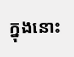ក្នុងនោះ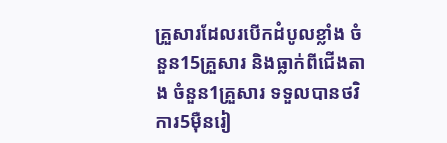គ្រួសារដែលរបើកដំបូលខ្លាំង ចំនួន15គ្រួសារ និងធ្លាក់ពីជើងតាង ចំនួន1គ្រួសារ ទទួលបានថវិការ5ម៉ឺនរៀ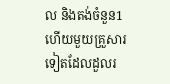ល និងតង់ចំនួន1 ហើយមួយគ្រួសារទៀតដែលដួលរ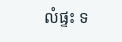លំផ្ទះ ទ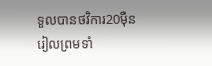ទួលបានថវិការ20ម៉ឺនរៀលព្រមទាំ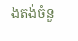ងតង់ចំនួ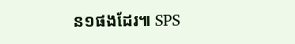ន១ផងដែរ៕ SPS